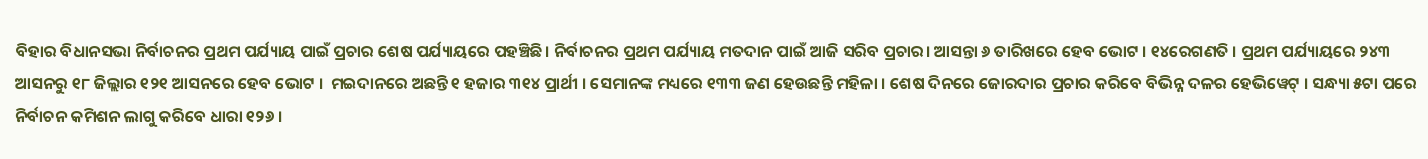ବିହାର ବିଧାନସଭା ନିର୍ବାଚନର ପ୍ରଥମ ପର୍ଯ୍ୟାୟ ପାଇଁ ପ୍ରଚାର ଶେଷ ପର୍ଯ୍ୟାୟରେ ପହଞ୍ଚିଛି। ନିର୍ବାଚନର ପ୍ରଥମ ପର୍ଯ୍ୟାୟ ମତଦାନ ପାଇଁ ଆଜି ସରିବ ପ୍ରଚାର। ଆସନ୍ତା ୬ ତାରିଖରେ ହେବ ଭୋଟ । ୧୪ରେଗଣତି । ପ୍ରଥମ ପର୍ଯ୍ୟାୟରେ ୨୪୩ ଆସନରୁ ୧୮ ଜିଲ୍ଲାର ୧୨୧ ଆସନରେ ହେବ ଭୋଟ ।  ମଇଦାନରେ ଅଛନ୍ତି ୧ ହଜାର ୩୧୪ ପ୍ରାର୍ଥୀ । ସେମାନଙ୍କ ମଧ୍ୟରେ ୧୩୩ ଜଣ ହେଉଛନ୍ତି ମହିଳା । ଶେଷ ଦିନରେ ଜୋରଦାର ପ୍ରଚାର କରିବେ ବିଭିନ୍ନ ଦଳର ହେଭିୱେଟ୍ । ସନ୍ଧ୍ୟା ୫ଟା ପରେ ନିର୍ବାଚନ କମିଶନ ଲାଗୁ କରିବେ ଧାରା ୧୨୬ ।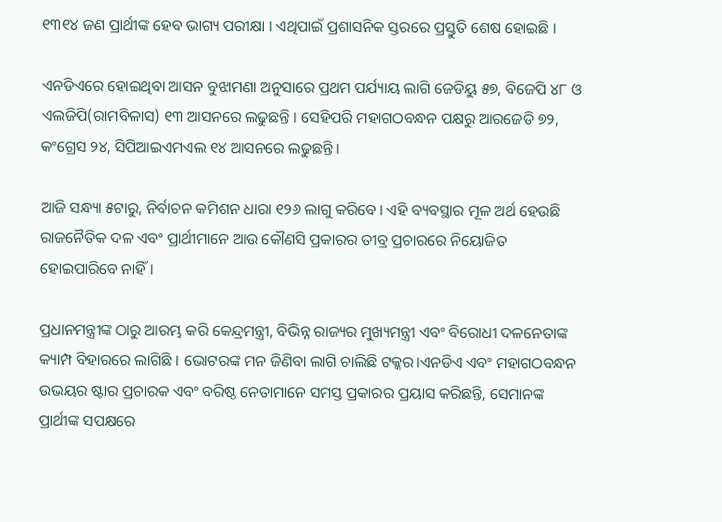୧୩୧୪ ଜଣ ପ୍ରାର୍ଥୀଙ୍କ ହେବ ଭାଗ୍ୟ ପରୀକ୍ଷା । ଏଥିପାଇଁ ପ୍ରଶାସନିକ ସ୍ତରରେ ପ୍ରସ୍ତୁତି ଶେଷ ହୋଇଛି ।

ଏନଡିଏରେ ହୋଇଥିବା ଆସନ ବୁଝାମଣା ଅନୁସାରେ ପ୍ରଥମ ପର୍ଯ୍ୟାୟ ଲାଗି ଜେଡିୟୁ ୫୭, ବିଜେପି ୪୮ ଓ ଏଲଜିପି(ରାମବିଳାସ) ୧୩ ଆସନରେ ଲଢୁଛନ୍ତି । ସେହିପରି ମହାଗଠବନ୍ଧନ ପକ୍ଷରୁ ଆରଜେଡି ୭୨, କଂଗ୍ରେସ ୨୪, ସିପିଆଇଏମଏଲ ୧୪ ଆସନରେ ଲଢୁଛନ୍ତି ।

ଆଜି ସନ୍ଧ୍ୟା ୫ଟାରୁ, ନିର୍ବାଚନ କମିଶନ ଧାରା ୧୨୬ ଲାଗୁ କରିବେ। ଏହି ବ୍ୟବସ୍ଥାର ମୂଳ ଅର୍ଥ ହେଉଛି ରାଜନୈତିକ ଦଳ ଏବଂ ପ୍ରାର୍ଥୀମାନେ ଆଉ କୌଣସି ପ୍ରକାରର ତୀବ୍ର ପ୍ରଚାରରେ ନିୟୋଜିତ ହୋଇପାରିବେ ନାହିଁ ।

ପ୍ରଧାନମନ୍ତ୍ରୀଙ୍କ ଠାରୁ ଆରମ୍ଭ କରି କେନ୍ଦ୍ରମନ୍ତ୍ରୀ, ବିଭିନ୍ନ ରାଜ୍ୟର ମୁଖ୍ୟମନ୍ତ୍ରୀ ଏବଂ ବିରୋଧୀ ଦଳନେତାଙ୍କ କ୍ୟାମ୍ପ ବିହାରରେ ଲାଗିଛି । ଭୋଟରଙ୍କ ମନ ଜିଣିବା ଲାଗି ଚାଲିଛି ଟକ୍କର।ଏନଡିଏ ଏବଂ ମହାଗଠବନ୍ଧନ ଉଭୟର ଷ୍ଟାର ପ୍ରଚାରକ ଏବଂ ବରିଷ୍ଠ ନେତାମାନେ ସମସ୍ତ ପ୍ରକାରର ପ୍ରୟାସ କରିଛନ୍ତି, ସେମାନଙ୍କ ପ୍ରାର୍ଥୀଙ୍କ ସପକ୍ଷରେ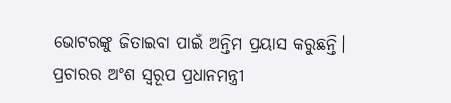ଭୋଟରଙ୍କୁ ଜିତାଇବା ପାଇଁ ଅନ୍ତିମ ପ୍ରୟାସ କରୁଛନ୍ତି। ପ୍ରଚାରର ଅଂଶ ସ୍ୱରୂପ ପ୍ରଧାନମନ୍ତ୍ରୀ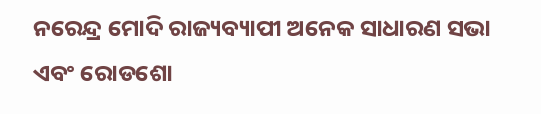ନରେନ୍ଦ୍ର ମୋଦି ରାଜ୍ୟବ୍ୟାପୀ ଅନେକ ସାଧାରଣ ସଭା ଏବଂ ରୋଡଶୋ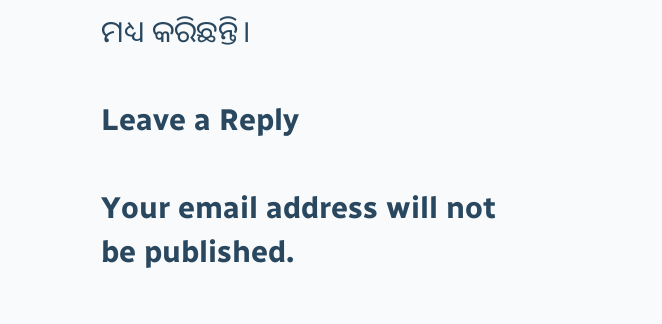ମଧ୍ୟ କରିଛନ୍ତି।

Leave a Reply

Your email address will not be published.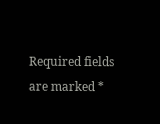Required fields are marked *